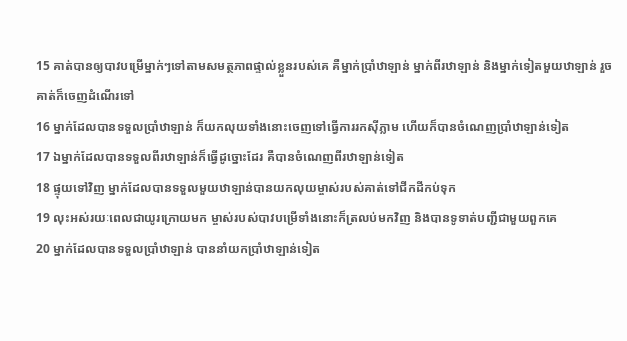15 គាត់បានឲ្យបាវបម្រើម្នាក់ៗទៅតាមសមត្ថភាពផ្ទាល់ខ្លួនរបស់គេ គឺម្នាក់ប្រាំឋាឡាន់ ម្នាក់ពីរឋាឡាន់ និងម្នាក់ទៀតមួយឋាឡាន់ រួចគាត់ក៏ចេញដំណើរទៅ
16 ម្នាក់ដែលបានទទួលប្រាំឋាឡាន់ ក៏យកលុយទាំងនោះចេញទៅធ្វើការរកស៊ីភ្លាម ហើយក៏បានចំណេញប្រាំឋាឡាន់ទៀត
17 ឯម្នាក់ដែលបានទទួលពីរឋាឡាន់ក៏ធ្វើដូច្នោះដែរ គឺបានចំណេញពីរឋាឡាន់ទៀត
18 ផ្ទុយទៅវិញ ម្នាក់ដែលបានទទួលមួយឋាឡាន់បានយកលុយម្ចាស់របស់គាត់ទៅជីកដីកប់ទុក
19 លុះអស់រយៈពេលជាយូរក្រោយមក ម្ចាស់របស់បាវបម្រើទាំងនោះក៏ត្រលប់មកវិញ និងបានទូទាត់បញ្ជីជាមួយពួកគេ
20 ម្នាក់ដែលបានទទួលប្រាំឋាឡាន់ បាននាំយកប្រាំឋាឡាន់ទៀត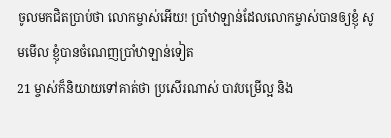ចូលមកជិតប្រាប់ថា លោកម្ចាស់អើយ! ប្រាំឋាឡាន់ដែលលោកម្ចាស់បានឲ្យខ្ញុំ សូមមើល ខ្ញុំបានចំណេញប្រាំឋាឡាន់ទៀត
21 ម្ចាស់ក៏និយាយទៅគាត់ថា ប្រសើរណាស់ បាវបម្រើល្អ និង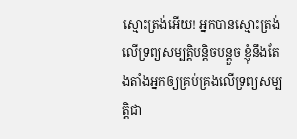ស្មោះត្រង់អើយ! អ្នកបានស្មោះត្រង់លើទ្រព្យសម្បត្តិបន្តិចបន្តួច ខ្ញុំនឹងតែងតាំងអ្នកឲ្យគ្រប់គ្រងលើទ្រព្យសម្បត្តិជា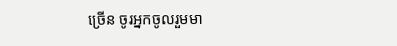ច្រើន ចូរអ្នកចូលរួមមា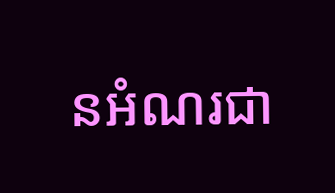នអំណរជា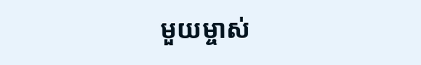មួយម្ចាស់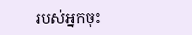របស់អ្នកចុះ